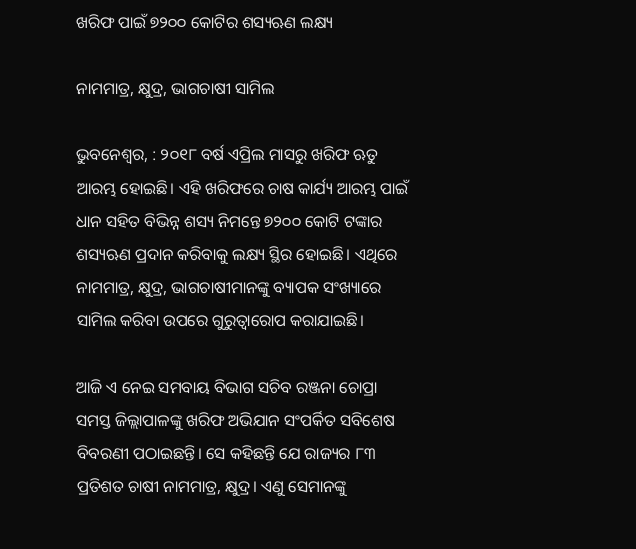ଖରିଫ ପାଇଁ ୭୨୦୦ କୋଟିର ଶସ୍ୟଋଣ ଲକ୍ଷ୍ୟ

ନାମମାତ୍ର, କ୍ଷୁଦ୍ର, ଭାଗଚାଷୀ ସାମିଲ

ଭୁବନେଶ୍ୱର, : ୨୦୧୮ ବର୍ଷ ଏପ୍ରିଲ ମାସରୁ ଖରିଫ ଋତୁ ଆରମ୍ଭ ହୋଇଛି। ଏହି ଖରିଫରେ ଚାଷ କାର୍ଯ୍ୟ ଆରମ୍ଭ ପାଇଁ ଧାନ ସହିତ ବିଭିନ୍ନ ଶସ୍ୟ ନିମନ୍ତେ ୭୨୦୦ କୋଟି ଟଙ୍କାର ଶସ୍ୟଋଣ ପ୍ରଦାନ କରିବାକୁ ଲକ୍ଷ୍ୟ ସ୍ଥିର ହୋଇଛି। ଏଥିରେ ନାମମାତ୍ର, କ୍ଷୁଦ୍ର, ଭାଗଚାଷୀମାନଙ୍କୁ ବ୍ୟାପକ ସଂଖ୍ୟାରେ ସାମିଲ କରିବା ଉପରେ ଗୁରୁତ୍ୱାରୋପ କରାଯାଇଛି।

ଆଜି ଏ ନେଇ ସମବାୟ ବିଭାଗ ସଚିବ ରଞ୍ଜନା ଚୋପ୍ରା ସମସ୍ତ ଜିଲ୍ଲାପାଳଙ୍କୁ ଖରିଫ ଅଭିଯାନ ସଂପର୍କିତ ସବିଶେଷ ବିବରଣୀ ପଠାଇଛନ୍ତି। ସେ କହିଛନ୍ତି ଯେ ରାଜ୍ୟର ୮୩ ପ୍ରତିଶତ ଚାଷୀ ନାମମାତ୍ର, କ୍ଷୁଦ୍ର। ଏଣୁ ସେମାନଙ୍କୁ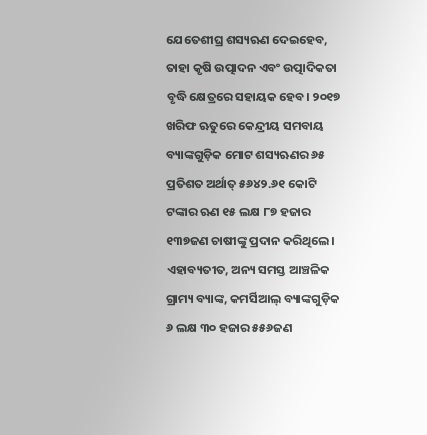ଯେତେଶୀଘ୍ର ଶସ୍ୟଋଣ ଦେଇହେବ, ତାହା କୃଷି ଉତ୍ପାଦନ ଏବଂ ଉତ୍ପାଦିକତା ବୃଦ୍ଧି କ୍ଷେତ୍ରରେ ସହାୟକ ହେବ। ୨୦୧୭ ଖରିଫ ଋତୁରେ କେନ୍ଦ୍ରୀୟ ସମବାୟ ବ୍ୟାଙ୍କଗୁଡ଼ିକ ମୋଟ ଶସ୍ୟଋଣର ୬୫ ପ୍ରତିଶତ ଅର୍ଥାତ୍‌ ୫୬୪୨.୬୧ କୋଟି ଟଙ୍କାର ଋଣ ୧୫ ଲକ୍ଷ ୮୭ ହଜାର ୧୩୭ଜଣ ଚାଷୀଙ୍କୁ ପ୍ରଦାନ କରିଥିଲେ। ଏହାବ୍ୟତୀତ, ଅନ୍ୟ ସମସ୍ତ ଆଞ୍ଚଳିକ ଗ୍ରାମ୍ୟ ବ୍ୟାଙ୍କ, କମର୍ସିଆଲ୍‌ ବ୍ୟାଙ୍କଗୁଡ଼ିକ ୬ ଲକ୍ଷ ୩୦ ହଜାର ୫୫୬ଜଣ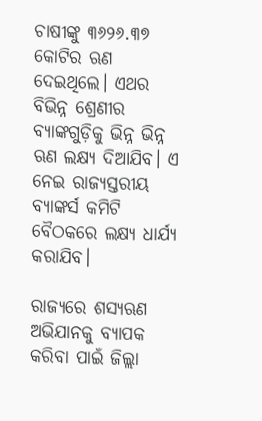ଚାଷୀଙ୍କୁ ୩୬୨୬.୩୭ କୋଟିର ଋଣ ଦେଇଥିଲେ। ଏଥର ବିଭିନ୍ନ ଶ୍ରେଣୀର ବ୍ୟାଙ୍କଗୁଡ଼ିକୁ ଭିନ୍ନ ଭିନ୍ନ ଋଣ ଲକ୍ଷ୍ୟ ଦିଆଯିବ। ଏ ନେଇ ରାଜ୍ୟସ୍ତରୀୟ ବ୍ୟାଙ୍କର୍ସ କମିଟି ବୈଠକରେ ଲକ୍ଷ୍ୟ ଧାର୍ଯ୍ୟ କରାଯିବ।

ରାଜ୍ୟରେ ଶସ୍ୟଋଣ ଅଭିଯାନକୁ ବ୍ୟାପକ କରିବା ପାଇଁ ଜିଲ୍ଲା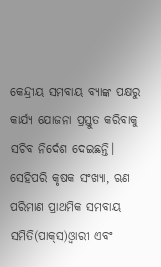କେନ୍ଦ୍ରୀୟ ସମବାୟ ବ୍ୟାଙ୍କ ପକ୍ଷରୁ କାର୍ଯ୍ୟ ଯୋଜନା ପ୍ରସ୍ତୁତ କରିବାକୁ ସଚିବ ନିର୍ଦେଶ ଦେଇଛନ୍ତି। ସେହିପରି କୃଷକ ସଂଖ୍ୟା, ଋଣ ପରିମାଣ ପ୍ରାଥମିକ ସମବାୟ ସମିତି(ପାକ୍‌ସ)ଓ୍ଵାରୀ ଏବଂ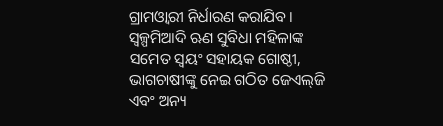ଗ୍ରାମଓ୍ଵାରୀ ନିର୍ଧାରଣ କରାଯିବ। ସ୍ୱଳ୍ପମିଆଦି ଋଣ ସୁବିଧା ମହିଳାଙ୍କ ସମେତ ସ୍ୱୟଂ ସହାୟକ ଗୋଷ୍ଠୀ, ଭାଗଚାଷୀଙ୍କୁ ନେଇ ଗଠିତ ଜେଏଲ୍‌ଜି ଏବଂ ଅନ୍ୟ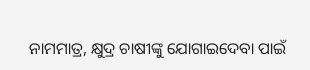ନାମମାତ୍ର, କ୍ଷୁଦ୍ର ଚାଷୀଙ୍କୁ ଯୋଗାଇଦେବା ପାଇଁ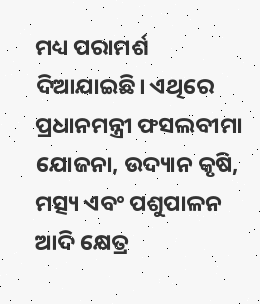ମଧ୍ୟ ପରାମର୍ଶ ଦିଆଯାଇଛି। ଏଥିରେ ପ୍ରଧାନମନ୍ତ୍ରୀ ଫସଲବୀମା ଯୋଜନା, ଉଦ୍ୟାନ କୃଷି, ମତ୍ସ୍ୟ ଏବଂ ପଶୁପାଳନ ଆଦି କ୍ଷେତ୍ର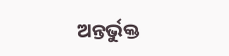ଅନ୍ତର୍ଭୁକ୍ତ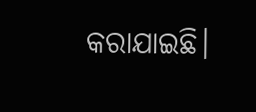କରାଯାଇଛି।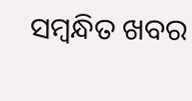ସମ୍ବନ୍ଧିତ ଖବର